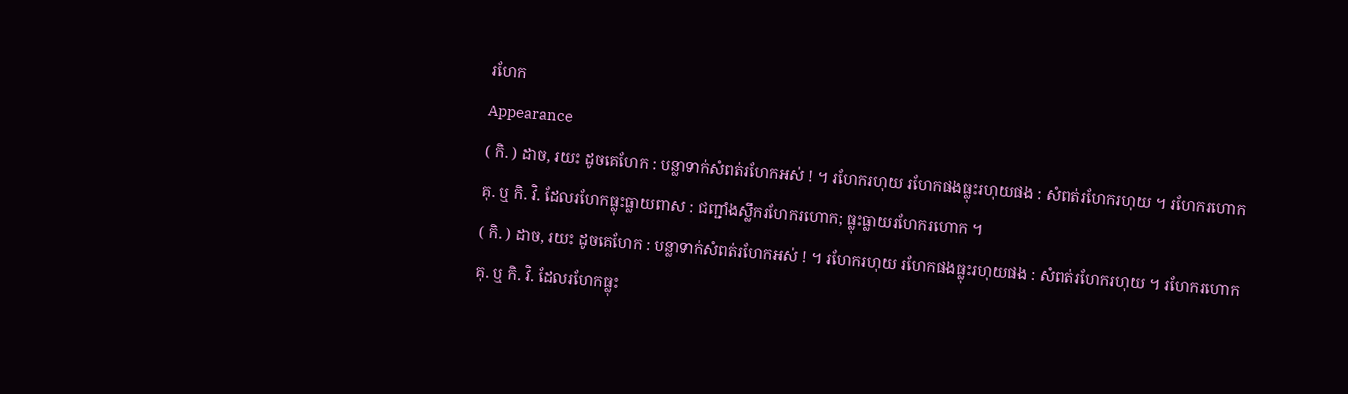រហែក
Appearance
( កិ. ) ដាច, រយះ ដូចគេហែក : បន្លាទាក់សំពត់រហែកអស់ ! ។ រហែករហុយ រហែកផងធ្លុះរហុយផង : សំពត់រហែករហុយ ។ រហែករហោក គុ. ឬ កិ. វិ. ដែលរហែកធ្លុះធ្លាយពាស : ជញ្ជាំងស្លឹករហែករហោក; ធ្លុះធ្លាយរហែករហោក ។
( កិ. ) ដាច, រយះ ដូចគេហែក : បន្លាទាក់សំពត់រហែកអស់ ! ។ រហែករហុយ រហែកផងធ្លុះរហុយផង : សំពត់រហែករហុយ ។ រហែករហោក គុ. ឬ កិ. វិ. ដែលរហែកធ្លុះ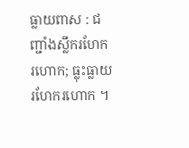ធ្លាយពាស : ជញ្ជាំងស្លឹករហែករហោក; ធ្លុះធ្លាយរហែករហោក ។